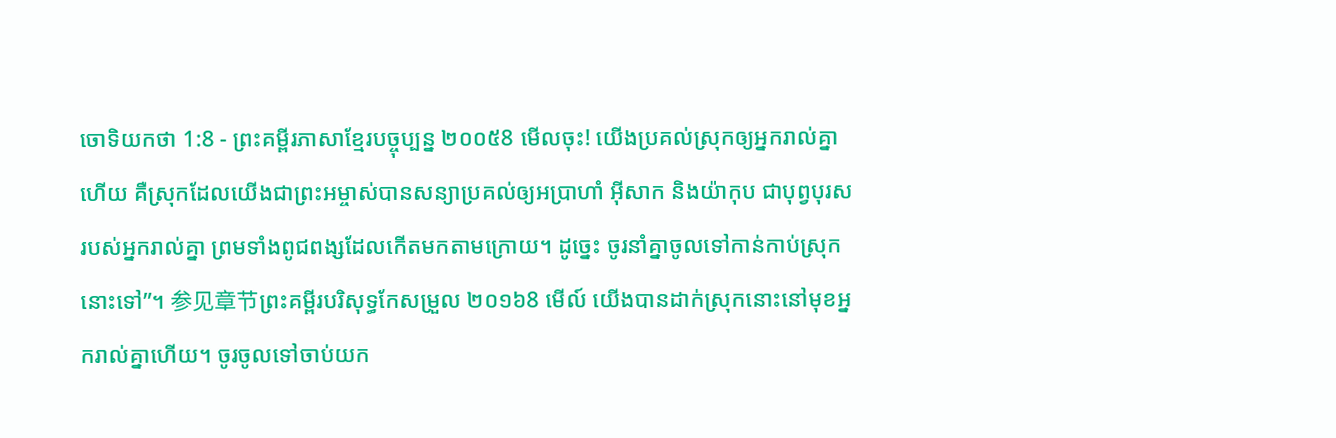ចោទិយកថា 1:8 - ព្រះគម្ពីរភាសាខ្មែរបច្ចុប្បន្ន ២០០៥8 មើលចុះ! យើងប្រគល់ស្រុកឲ្យអ្នករាល់គ្នាហើយ គឺស្រុកដែលយើងជាព្រះអម្ចាស់បានសន្យាប្រគល់ឲ្យអប្រាហាំ អ៊ីសាក និងយ៉ាកុប ជាបុព្វបុរសរបស់អ្នករាល់គ្នា ព្រមទាំងពូជពង្សដែលកើតមកតាមក្រោយ។ ដូច្នេះ ចូរនាំគ្នាចូលទៅកាន់កាប់ស្រុកនោះទៅ”។ 参见章节ព្រះគម្ពីរបរិសុទ្ធកែសម្រួល ២០១៦8 មើល៍ យើងបានដាក់ស្រុកនោះនៅមុខអ្នករាល់គ្នាហើយ។ ចូរចូលទៅចាប់យក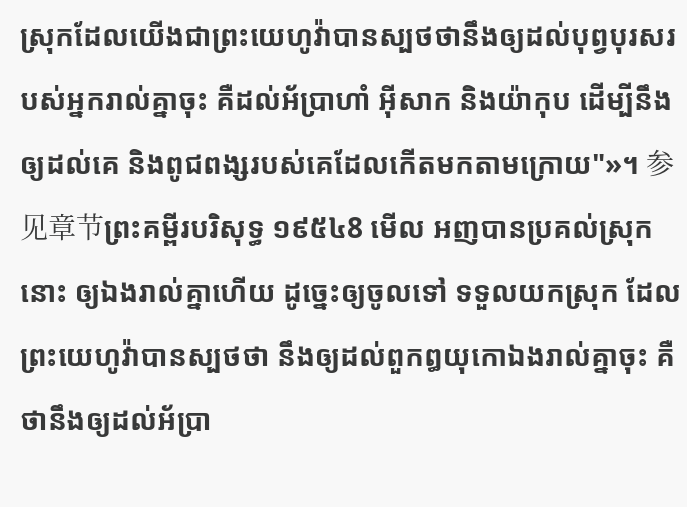ស្រុកដែលយើងជាព្រះយេហូវ៉ាបានស្បថថានឹងឲ្យដល់បុព្វបុរសរបស់អ្នករាល់គ្នាចុះ គឺដល់អ័ប្រាហាំ អ៊ីសាក និងយ៉ាកុប ដើម្បីនឹងឲ្យដល់គេ និងពូជពង្សរបស់គេដែលកើតមកតាមក្រោយ"»។ 参见章节ព្រះគម្ពីរបរិសុទ្ធ ១៩៥៤8 មើល អញបានប្រគល់ស្រុកនោះ ឲ្យឯងរាល់គ្នាហើយ ដូច្នេះឲ្យចូលទៅ ទទួលយកស្រុក ដែលព្រះយេហូវ៉ាបានស្បថថា នឹងឲ្យដល់ពួកឰយុកោឯងរាល់គ្នាចុះ គឺថានឹងឲ្យដល់អ័ប្រា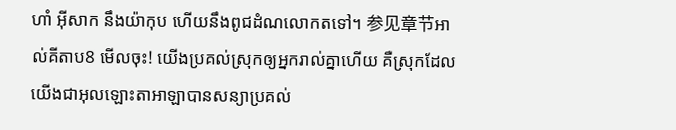ហាំ អ៊ីសាក នឹងយ៉ាកុប ហើយនឹងពូជដំណលោកតទៅ។ 参见章节អាល់គីតាប8 មើលចុះ! យើងប្រគល់ស្រុកឲ្យអ្នករាល់គ្នាហើយ គឺស្រុកដែលយើងជាអុលឡោះតាអាឡាបានសន្យាប្រគល់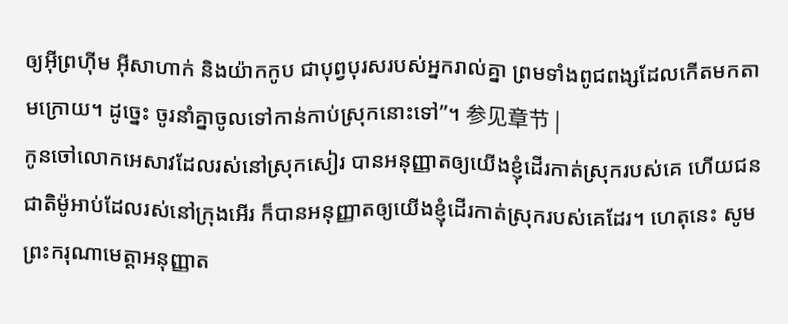ឲ្យអ៊ីព្រហ៊ីម អ៊ីសាហាក់ និងយ៉ាកកូប ជាបុព្វបុរសរបស់អ្នករាល់គ្នា ព្រមទាំងពូជពង្សដែលកើតមកតាមក្រោយ។ ដូច្នេះ ចូរនាំគ្នាចូលទៅកាន់កាប់ស្រុកនោះទៅ”។ 参见章节 |
កូនចៅលោកអេសាវដែលរស់នៅស្រុកសៀរ បានអនុញ្ញាតឲ្យយើងខ្ញុំដើរកាត់ស្រុករបស់គេ ហើយជនជាតិម៉ូអាប់ដែលរស់នៅក្រុងអើរ ក៏បានអនុញ្ញាតឲ្យយើងខ្ញុំដើរកាត់ស្រុករបស់គេដែរ។ ហេតុនេះ សូមព្រះករុណាមេត្តាអនុញ្ញាត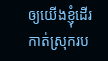ឲ្យយើងខ្ញុំដើរកាត់ស្រុករប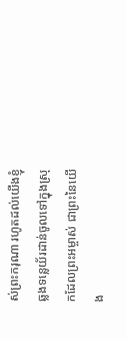ស់ព្រះករុណា រហូតដល់យើងខ្ញុំឆ្លងទន្លេយ័រដាន់ចូលទៅក្នុងស្រុកដែលព្រះអម្ចាស់ ជាព្រះនៃយើង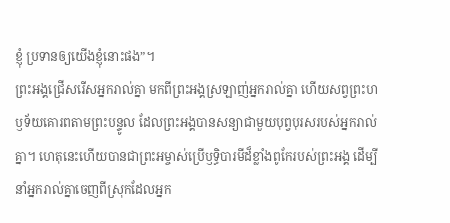ខ្ញុំ ប្រទានឲ្យយើងខ្ញុំនោះផង”។
ព្រះអង្គជ្រើសរើសអ្នករាល់គ្នា មកពីព្រះអង្គស្រឡាញ់អ្នករាល់គ្នា ហើយសព្វព្រះហឫទ័យគោរពតាមព្រះបន្ទូល ដែលព្រះអង្គបានសន្យាជាមួយបុព្វបុរសរបស់អ្នករាល់គ្នា។ ហេតុនេះហើយបានជាព្រះអម្ចាស់ប្រើឫទ្ធិបារមីដ៏ខ្លាំងពូកែរបស់ព្រះអង្គ ដើម្បីនាំអ្នករាល់គ្នាចេញពីស្រុកដែលអ្នក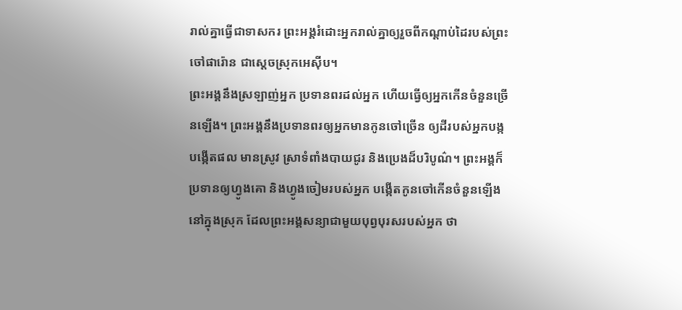រាល់គ្នាធ្វើជាទាសករ ព្រះអង្គរំដោះអ្នករាល់គ្នាឲ្យរួចពីកណ្ដាប់ដៃរបស់ព្រះចៅផារ៉ោន ជាស្ដេចស្រុកអេស៊ីប។
ព្រះអង្គនឹងស្រឡាញ់អ្នក ប្រទានពរដល់អ្នក ហើយធ្វើឲ្យអ្នកកើនចំនួនច្រើនឡើង។ ព្រះអង្គនឹងប្រទានពរឲ្យអ្នកមានកូនចៅច្រើន ឲ្យដីរបស់អ្នកបង្កបង្កើតផល មានស្រូវ ស្រាទំពាំងបាយជូរ និងប្រេងដ៏បរិបូណ៌។ ព្រះអង្គក៏ប្រទានឲ្យហ្វូងគោ និងហ្វូងចៀមរបស់អ្នក បង្កើតកូនចៅកើនចំនួនឡើងនៅក្នុងស្រុក ដែលព្រះអង្គសន្យាជាមួយបុព្វបុរសរបស់អ្នក ថា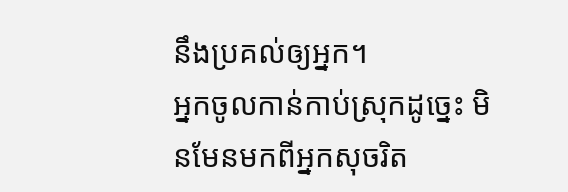នឹងប្រគល់ឲ្យអ្នក។
អ្នកចូលកាន់កាប់ស្រុកដូច្នេះ មិនមែនមកពីអ្នកសុចរិត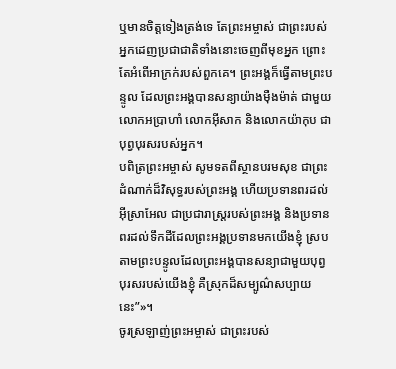ឬមានចិត្តទៀងត្រង់ទេ តែព្រះអម្ចាស់ ជាព្រះរបស់អ្នកដេញប្រជាជាតិទាំងនោះចេញពីមុខអ្នក ព្រោះតែអំពើអាក្រក់របស់ពួកគេ។ ព្រះអង្គក៏ធ្វើតាមព្រះបន្ទូល ដែលព្រះអង្គបានសន្យាយ៉ាងម៉ឺងម៉ាត់ ជាមួយលោកអប្រាហាំ លោកអ៊ីសាក និងលោកយ៉ាកុប ជាបុព្វបុរសរបស់អ្នក។
បពិត្រព្រះអម្ចាស់ សូមទតពីស្ថានបរមសុខ ជាព្រះដំណាក់ដ៏វិសុទ្ធរបស់ព្រះអង្គ ហើយប្រទានពរដល់អ៊ីស្រាអែល ជាប្រជារាស្ត្ររបស់ព្រះអង្គ និងប្រទានពរដល់ទឹកដីដែលព្រះអង្គប្រទានមកយើងខ្ញុំ ស្របតាមព្រះបន្ទូលដែលព្រះអង្គបានសន្យាជាមួយបុព្វបុរសរបស់យើងខ្ញុំ គឺស្រុកដ៏សម្បូណ៌សប្បាយនេះ”»។
ចូរស្រឡាញ់ព្រះអម្ចាស់ ជាព្រះរបស់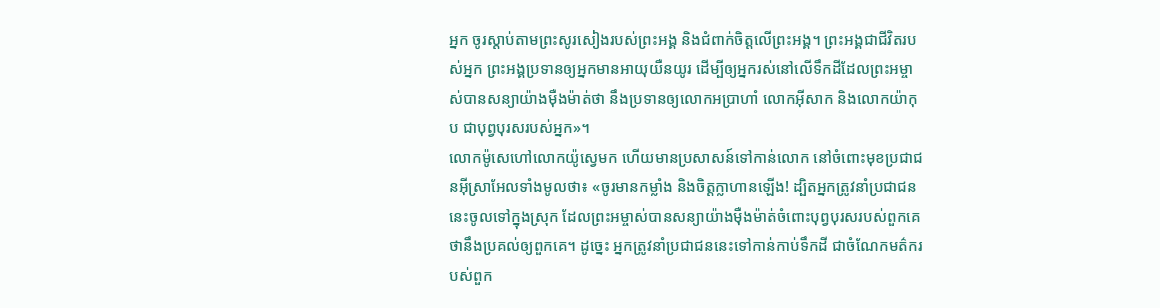អ្នក ចូរស្ដាប់តាមព្រះសូរសៀងរបស់ព្រះអង្គ និងជំពាក់ចិត្តលើព្រះអង្គ។ ព្រះអង្គជាជីវិតរបស់អ្នក ព្រះអង្គប្រទានឲ្យអ្នកមានអាយុយឺនយូរ ដើម្បីឲ្យអ្នករស់នៅលើទឹកដីដែលព្រះអម្ចាស់បានសន្យាយ៉ាងម៉ឺងម៉ាត់ថា នឹងប្រទានឲ្យលោកអប្រាហាំ លោកអ៊ីសាក និងលោកយ៉ាកុប ជាបុព្វបុរសរបស់អ្នក»។
លោកម៉ូសេហៅលោកយ៉ូស្វេមក ហើយមានប្រសាសន៍ទៅកាន់លោក នៅចំពោះមុខប្រជាជនអ៊ីស្រាអែលទាំងមូលថា៖ «ចូរមានកម្លាំង និងចិត្តក្លាហានឡើង! ដ្បិតអ្នកត្រូវនាំប្រជាជននេះចូលទៅក្នុងស្រុក ដែលព្រះអម្ចាស់បានសន្យាយ៉ាងម៉ឺងម៉ាត់ចំពោះបុព្វបុរសរបស់ពួកគេ ថានឹងប្រគល់ឲ្យពួកគេ។ ដូច្នេះ អ្នកត្រូវនាំប្រជាជននេះទៅកាន់កាប់ទឹកដី ជាចំណែកមត៌ករបស់ពួក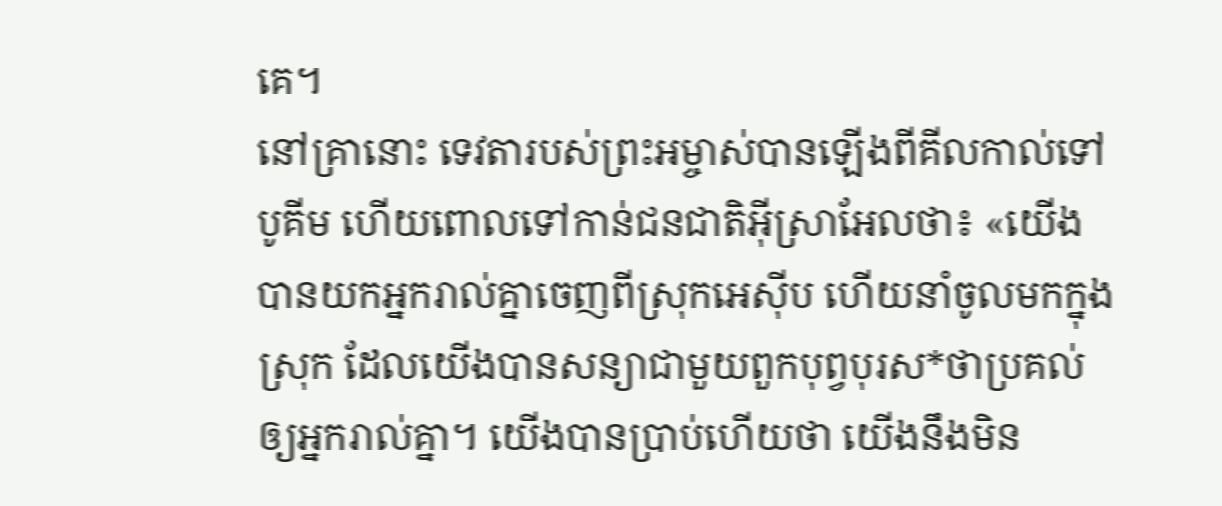គេ។
នៅគ្រានោះ ទេវតារបស់ព្រះអម្ចាស់បានឡើងពីគីលកាល់ទៅបូគីម ហើយពោលទៅកាន់ជនជាតិអ៊ីស្រាអែលថា៖ «យើងបានយកអ្នករាល់គ្នាចេញពីស្រុកអេស៊ីប ហើយនាំចូលមកក្នុងស្រុក ដែលយើងបានសន្យាជាមួយពួកបុព្វបុរស*ថាប្រគល់ឲ្យអ្នករាល់គ្នា។ យើងបានប្រាប់ហើយថា យើងនឹងមិន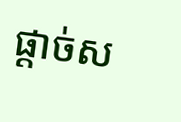ផ្ដាច់ស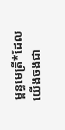ម្ពន្ធមេត្រី*ដែលយើងចងជា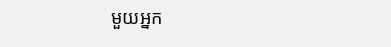មួយអ្នក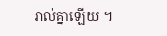រាល់គ្នាឡើយ ។